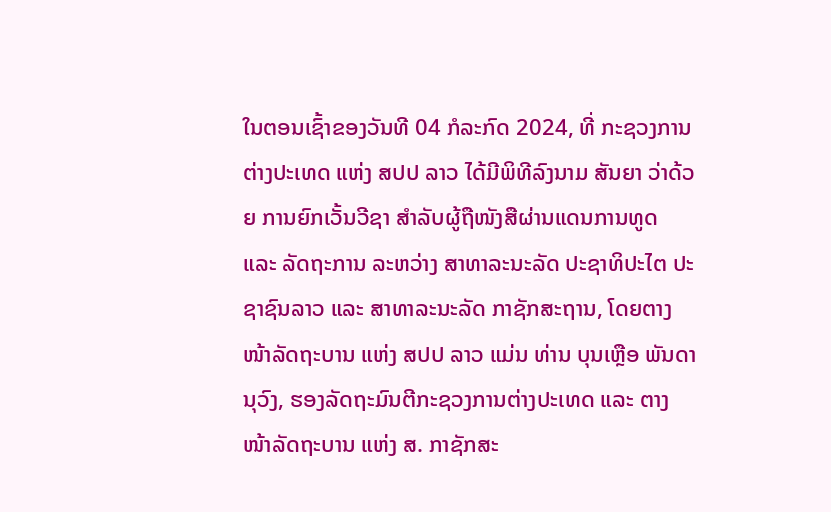ໃນຕອນເຊົ້າຂອງວັນທີ 04 ກໍລະກົດ 2024, ທີ່ ກະຊວງການຕ່າງປະເທດ ແຫ່ງ ສປປ ລາວ ໄດ້ມີພິທີລົງນາມ ສັນຍາ ວ່າດ້ວຍ ການຍົກເວັ້ນວີຊາ ສຳລັບຜູ້ຖືໜັງສືຜ່ານແດນການທູດ ແລະ ລັດຖະການ ລະຫວ່າງ ສາທາລະນະລັດ ປະຊາທິປະໄຕ ປະຊາຊົນລາວ ແລະ ສາທາລະນະລັດ ກາຊັກສະຖານ, ໂດຍຕາງໜ້າລັດຖະບານ ແຫ່ງ ສປປ ລາວ ແມ່ນ ທ່ານ ບຸນເຫຼືອ ພັນດານຸວົງ, ຮອງລັດຖະມົນຕີກະຊວງການຕ່າງປະເທດ ແລະ ຕາງໜ້າລັດຖະບານ ແຫ່ງ ສ. ກາຊັກສະ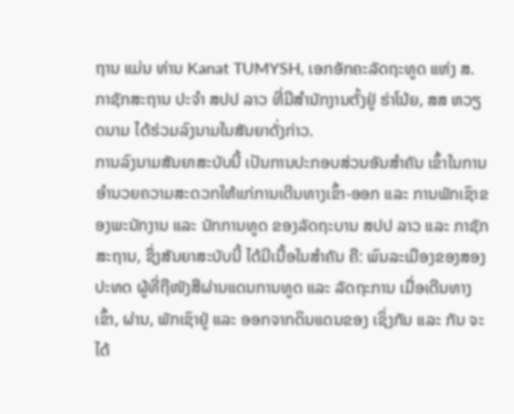ຖານ ແມ່ນ ທ່ານ Kanat TUMYSH, ເອກອັກຄະລັດຖະທູດ ແຫ່ງ ສ. ກາຊັກສະຖານ ປະຈຳ ສປປ ລາວ ທີ່ມີສຳນັກງານຕັ້ງຢູ່ ຮ່າໂນ້ຍ, ສສ ຫວຽດນາມ ໄດ້ຮ່ວມລົງນາມໃນສັນຍາດັ່ງກ່າວ.
ການລົງນາມສັນຍາສະບັບນີ້ ເປັນການປະກອບສ່ວນອັນສໍາຄັນ ເຂົ້າໃນການອຳນວຍຄວາມສະດວກໃຫ້ແກ່ການເດີນທາງເຂົ້າ-ອອກ ແລະ ການພັກເຊົາຂອງພະນັກງານ ແລະ ນັກການທູດ ຂອງລັດຖະບານ ສປປ ລາວ ແລະ ກາຊັກສະຖານ, ຊຶ່ງສັນຍາສະບັບນີ້ ໄດ້ມີເນື້ອໃນສຳຄັນ ຄື: ພົນລະເມືອງຂອງສອງປະທດ ຜູ້ທີ່ຖືໜັງສືຜ່ານແດນການທູດ ແລະ ລັດຖະການ ເມື່ອເດີນທາງເຂົ້າ, ຜ່ານ, ພັກເຊົາຢູ່ ແລະ ອອກຈາກດິນແດນຂອງ ເຊິ່ງກັນ ແລະ ກັນ ຈະໄດ້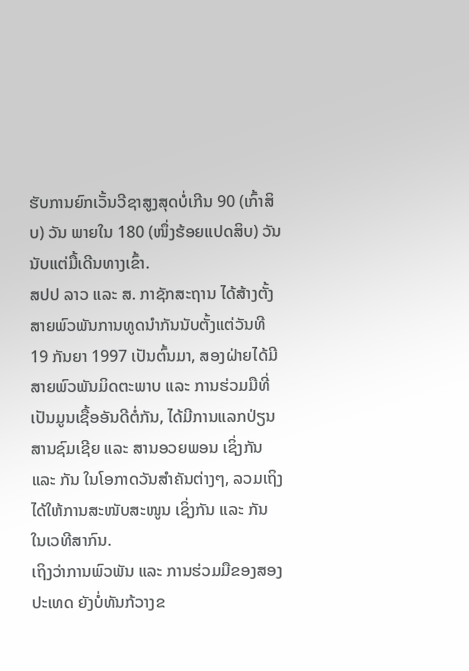ຮັບການຍົກເວັ້ນວີຊາສູງສຸດບໍ່ເກີນ 90 (ເກົ້າສິບ) ວັນ ພາຍໃນ 180 (ໜຶ່ງຮ້ອຍແປດສິບ) ວັນ ນັບແຕ່ມື້ເດີນທາງເຂົ້າ.
ສປປ ລາວ ແລະ ສ. ກາຊັກສະຖານ ໄດ້ສ້າງຕັ້ງສາຍພົວພັນການທູດນຳກັນນັບຕັ້ງແຕ່ວັນທີ 19 ກັນຍາ 1997 ເປັນຕົ້ນມາ, ສອງຝ່າຍໄດ້ມີສາຍພົວພັນມິດຕະພາບ ແລະ ການຮ່ວມມືທີ່ເປັນມູນເຊື້ອອັນດີຕໍ່ກັນ, ໄດ້ມີການແລກປ່ຽນສານຊົມເຊີຍ ແລະ ສານອວຍພອນ ເຊິ່ງກັນ ແລະ ກັນ ໃນໂອກາດວັນສຳຄັນຕ່າງໆ, ລວມເຖິງໄດ້ໃຫ້ການສະໜັບສະໜູນ ເຊິ່ງກັນ ແລະ ກັນ ໃນເວທີສາກົນ.
ເຖິງວ່າການພົວພັນ ແລະ ການຮ່ວມມືຂອງສອງປະເທດ ຍັງບໍ່ທັນກ້ວາງຂ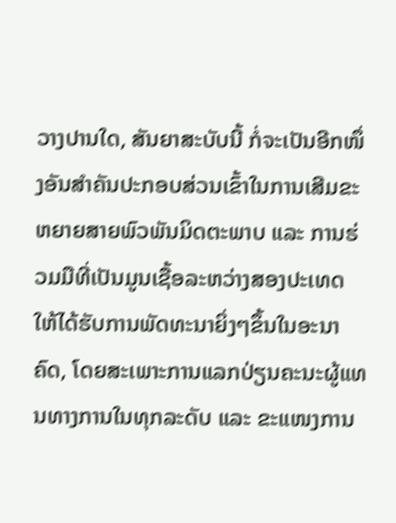ວາງປານໃດ, ສັນຍາສະບັບນີ້ ກໍ່ຈະເປັນອີກໜຶ່ງອັນສໍາຄັນປະກອບສ່ວນເຂົ້າໃນການເສີມຂະຫຍາຍສາຍພົວພັນມິດຕະພາບ ແລະ ການຮ່ວມມືທີ່ເປັນມູນເຊື້ອລະຫວ່າງສອງປະເທດ ໃຫ້ໄດ້ຮັບການພັດທະນາຍິ່ງໆຂຶ້ນໃນອະນາຄົດ, ໂດຍສະເພາະການແລກປ່ຽນຄະນະຜູ້ແທນທາງການໃນທຸກລະດັບ ແລະ ຂະແໜງການ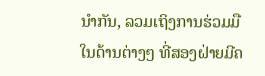ນຳກັນ, ລວມເຖິງການຮ່ວມມືໃນດ້ານຕ່າງໆ ທີ່ສອງຝ່າຍມີຄ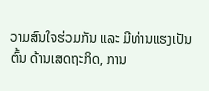ວາມສົນໃຈຮ່ວມກັນ ແລະ ມີທ່ານແຮງເປັນຕົ້ນ ດ້ານເສດຖະກິດ, ການ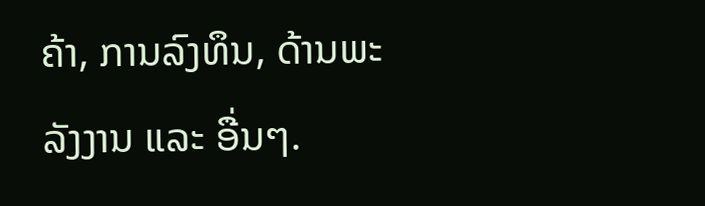ຄ້າ, ການລົງທຶນ, ດ້ານພະລັງງານ ແລະ ອື່ນໆ.